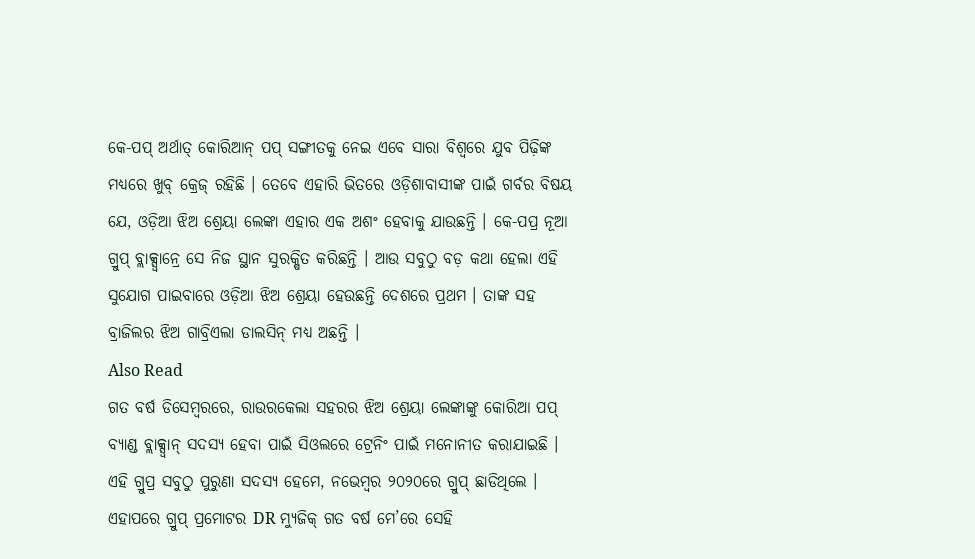କେ-ପପ୍ ଅର୍ଥାତ୍ କୋରିଆନ୍ ପପ୍ ସଙ୍ଗୀତକୁ ନେଇ ଏବେ ସାରା ବିଶ୍ୱରେ ଯୁବ ପିଢ଼ିଙ୍କ ମଧ୍ୟରେ ଖୁବ୍ କ୍ରେଜ୍ ରହିଛି । ତେବେ ଏହାରି ଭିତରେ ଓଡ଼ିଶାବାସୀଙ୍କ ପାଇଁ ଗର୍ବର ବିଷୟ ଯେ, ଓଡ଼ିଆ ଝିଅ ଶ୍ରେୟା ଲେଙ୍କା ଏହାର ଏକ ଅଶଂ ହେବାକୁ ଯାଉଛନ୍ତି । କେ-ପପ୍ର ନୂଆ ଗ୍ରୁପ୍ ବ୍ଲାକ୍ସ୍ୱାନ୍ରେ ସେ ନିଜ ସ୍ଥାନ ସୁରକ୍ଷିତ କରିଛନ୍ତି । ଆଉ ସବୁଠୁ ବଡ଼ କଥା ହେଲା ଏହି ସୁଯୋଗ ପାଇବାରେ ଓଡ଼ିଆ ଝିଅ ଶ୍ରେୟା ହେଉଛନ୍ତି ଦେଶରେ ପ୍ରଥମ । ତାଙ୍କ ସହ ବ୍ରାଜିଲର ଝିଅ ଗାବ୍ରିଏଲା ଡାଲସିନ୍ ମଧ୍ୟ ଅଛନ୍ତି ।
Also Read
ଗତ ବର୍ଷ ଡିସେମ୍ବରରେ, ରାଉରକେଲା ସହରର ଝିଅ ଶ୍ରେୟା ଲେଙ୍କାଙ୍କୁ କୋରିଆ ପପ୍ ବ୍ୟାଣ୍ଡ ବ୍ଲାକ୍ସ୍ୱାନ୍ ସଦସ୍ୟ ହେବା ପାଇଁ ସିଓଲରେ ଟ୍ରେନିଂ ପାଇଁ ମନୋନୀତ କରାଯାଇଛି । ଏହି ଗ୍ରୁପ୍ର ସବୁଠୁ ପୁରୁଣା ସଦସ୍ୟ ହେମେ, ନଭେମ୍ବର ୨୦୨୦ରେ ଗ୍ରୁପ୍ ଛାଡିଥିଲେ । ଏହାପରେ ଗ୍ରୁପ୍ ପ୍ରମୋଟର DR ମ୍ୟୁଜିକ୍ ଗତ ବର୍ଷ ମେ’ରେ ସେହି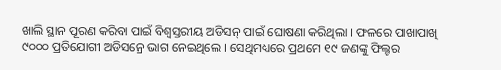ଖାଲି ସ୍ଥାନ ପୂରଣ କରିବା ପାଇଁ ବିଶ୍ୱସ୍ତରୀୟ ଅଡିସନ୍ ପାଇଁ ଘୋଷଣା କରିଥିଲା । ଫଳରେ ପାଖାପାଖି ୯୦୦୦ ପ୍ରତିଯୋଗୀ ଅଡିସନ୍ରେ ଭାଗ ନେଇଥିଲେ । ସେଥିମଧ୍ୟରେ ପ୍ରଥମେ ୧୯ ଜଣଙ୍କୁ ଫିଲ୍ଟର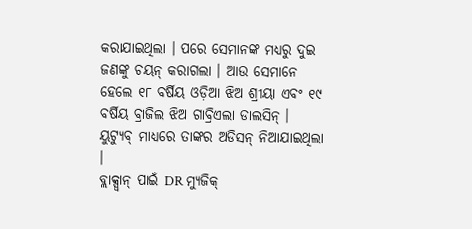କରାଯାଇଥିଲା । ପରେ ସେମାନଙ୍କ ମଧ୍ୟରୁ ଦୁଇ ଜଣଙ୍କୁ ଚୟନ୍ କରାଗଲା । ଆଉ ସେମାନେ ହେଲେ ୧୮ ବର୍ଷିୟ ଓଡ଼ିଆ ଝିଅ ଶ୍ରୀୟା ଏବଂ ୧୯ ବର୍ଷିୟ ବ୍ରାଜିଲ ଝିଅ ଗାବ୍ରିଏଲା ଡାଲସିନ୍ । ୟୁଟ୍ୟୁବ୍ ମାଧ୍ୟରେ ତାଙ୍କର ଅଡିସନ୍ ନିଆଯାଇଥିଲା ।
ବ୍ଲାକ୍ସ୍ୱାନ୍ ପାଇଁ DR ମ୍ୟୁଜିକ୍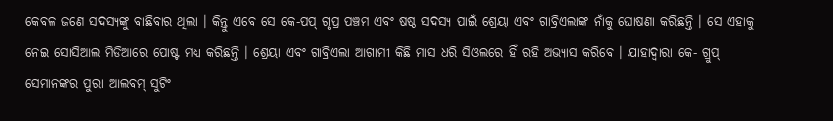କେବଳ ଜଣେ ସଦସ୍ୟଙ୍କୁ ବାଛିବାର ଥିଲା । କିନ୍ତୁ ଏବେ ସେ କେ-ପପ୍ ଗୃପ୍ର ପଞ୍ଚମ ଏବଂ ଷଷ୍ଠ ସଦସ୍ୟ ପାଇଁ ଶ୍ରେୟା ଏବଂ ଗାବ୍ରିଏଲାଙ୍କ ନାଁକୁ ଘୋଷଣା କରିଛନ୍ତି । ସେ ଏହାକୁ ନେଇ ସୋସିଆଲ ମିଡିଆରେ ପୋଷ୍ଟ ମଧ୍ୟ କରିଛନ୍ତି । ଶ୍ରେୟା ଏବଂ ଗାବ୍ରିଏଲା ଆଗାମୀ କିଛି ମାସ ଧରି ସିଓଲରେ ହିଁ ରହି ଅଭ୍ୟାସ କରିବେ । ଯାହାଦ୍ୱାରା କେ- ଗ୍ରୁପ୍ ସେମାନଙ୍କର ପୁରା ଆଲବମ୍ ସୁଟିଂ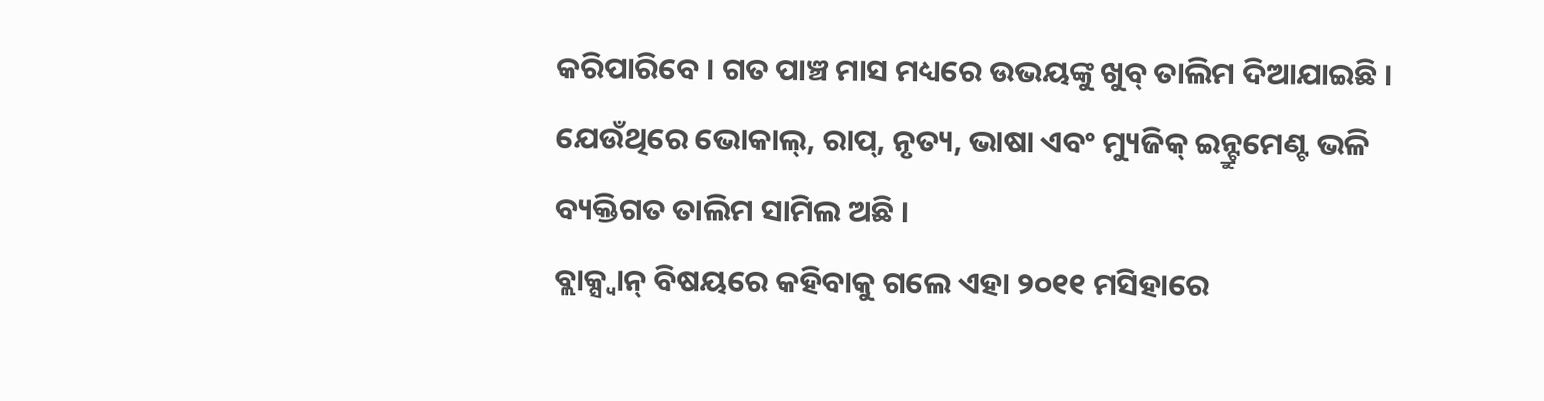କରିପାରିବେ । ଗତ ପାଞ୍ଚ ମାସ ମଧ୍ୟରେ ଉଭୟଙ୍କୁ ଖୁବ୍ ତାଲିମ ଦିଆଯାଇଛି । ଯେଉଁଥିରେ ଭୋକାଲ୍, ରାପ୍, ନୃତ୍ୟ, ଭାଷା ଏବଂ ମ୍ୟୁଜିକ୍ ଇନ୍ଟ୍ରୁମେଣ୍ଟ ଭଳି ବ୍ୟକ୍ତିଗତ ତାଲିମ ସାମିଲ ଅଛି ।
ବ୍ଲାକ୍ସ୍ୱାନ୍ ବିଷୟରେ କହିବାକୁ ଗଲେ ଏହା ୨୦୧୧ ମସିହାରେ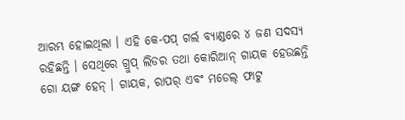ଆରମ୍ଭ ହୋଇଥିଲା । ଏହି କେ-ପପ୍ ଗର୍ଲ ବ୍ୟାଣ୍ଡରେ ୪ ଜଣ ସଦସ୍ୟ ରହିଛନ୍ତି । ସେଥିରେ ଗ୍ରୁପ୍ ଲିଡର ତଥା କୋରିଆନ୍ ଗାୟକ ହେଉଛନ୍ତି ଗୋ ୟଙ୍ଗ ହେନ୍ । ଗାୟକ, ରାପର୍ ଏବଂ ମଡେଲ୍ ଫାଟୁ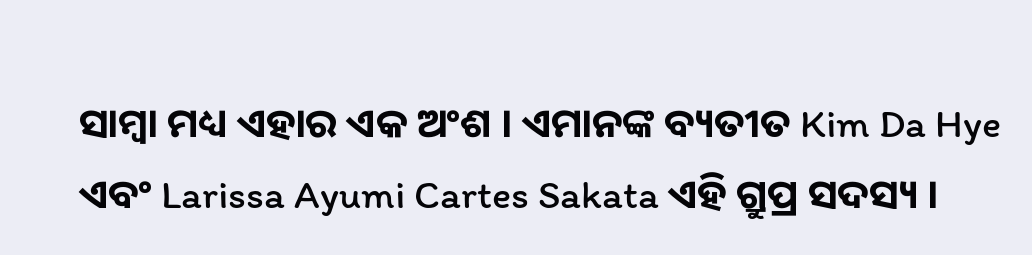ସାମ୍ବା ମଧ୍ୟ ଏହାର ଏକ ଅଂଶ । ଏମାନଙ୍କ ବ୍ୟତୀତ Kim Da Hye ଏବଂ Larissa Ayumi Cartes Sakata ଏହି ଗ୍ରୁପ୍ର ସଦସ୍ୟ ।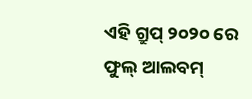ଏହି ଗ୍ରୁପ୍ ୨୦୨୦ ରେ ଫୁଲ୍ ଆଲବମ୍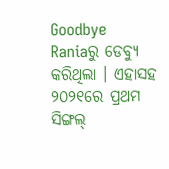Goodbye Raniaରୁ ଡେବ୍ୟୁ କରିଥିଲା । ଏହାସହ ୨୦୨୧ରେ ପ୍ରଥମ ସିଙ୍ଗଲ୍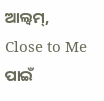ଆଲ୍ବମ୍, Close to Me ପାଇଁ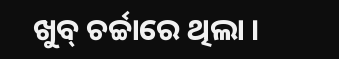ଖୁବ୍ ଚର୍ଚ୍ଚାରେ ଥିଲା ।